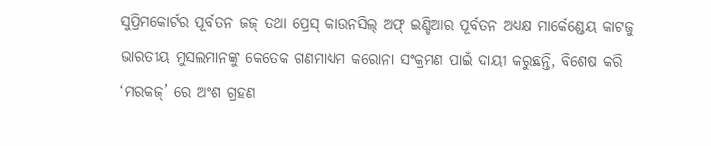ସୁପ୍ରିମକୋର୍ଟର ପୂର୍ବତନ ଜଜ୍ ତଥା ପ୍ରେସ୍ କାଉନସିଲ୍ ଅଫ୍ ଇଣ୍ଡିଆର ପୂର୍ବତନ ଅଧ୍ୟକ୍ଷ ମାର୍କେଣ୍ଡେୟ କାଟଜୁ ଭାରତୀୟ ମୁସଲମାନଙ୍କୁ କେତେକ ଗଣମାଧ୍ୟମ କରୋନା ସଂକ୍ରମଣ ପାଇଁ ଦାୟୀ କରୁଛନ୍ତି, ବିଶେଷ କରି ‘ମରକଜ୍’ ରେ ଅଂଶ ଗ୍ରହଣ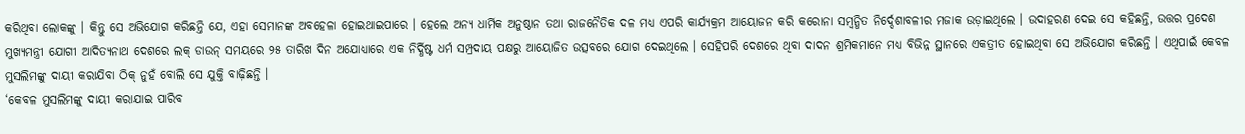କରିଥିବା ଲୋକଙ୍କୁ । କିନ୍ତୁ ସେ ଅଭିଯୋଗ କରିଛନ୍ତି ଯେ, ଏହା ସେମାନଙ୍କ ଅବହେଳା ହୋଇଥାଇପାରେ । ହେଲେ ଅନ୍ୟ ଧାର୍ମିକ ଅନୁଷ୍ଠାନ ତଥା ରାଜନୈତିକ ଦଳ ମଧ୍ୟ ଏପରି କାର୍ଯ୍ୟକ୍ରମ ଆୟୋଜନ କରି କରୋନା ସମ୍ବନ୍ଧିତ ନିର୍ଦ୍ଦେଶାବଳୀର ମଜାକ ଉଡ଼ାଇଥିଲେ । ଉଦାହରଣ ଦେଇ ସେ କହିଛନ୍ତି, ଉତ୍ତର ପ୍ରଦେଶ ମୁଖ୍ୟମନ୍ତ୍ରୀ ଯୋଗୀ ଆଦିତ୍ୟନାଥ ଦେଶରେ ଲକ୍ ଡାଉନ୍ ସମୟରେ ୨୫ ତାରିଖ ଦିନ ଅଯୋଧ୍ୟାରେ ଏକ ନିର୍ଦ୍ଧିଷ୍ଟ ଧର୍ମ ସମ୍ପ୍ରଦାୟ ପକ୍ଷରୁ ଆୟୋଜିତ ଉତ୍ସବରେ ଯୋଗ ଦେଇଥିଲେ । ସେହିପରି ଦେଶରେ ଥିବା ଦାଦନ ଶ୍ରମିକମାନେ ମଧ୍ୟ ବିଭିନ୍ନ ସ୍ଥାନରେ ଏକତ୍ରୀତ ହୋଇଥିବା ସେ ଅଭିଯୋଗ କରିଛନ୍ତି । ଏଥିପାଇଁ କେବଳ ମୁସଲିମଙ୍କୁ ଦାୟୀ କରାଯିବା ଠିକ୍ ନୁହଁ ବୋଲି ସେ ଯୁକ୍ତି ବାଢ଼ିଛନ୍ତି ।
‘କେବଳ ମୁସଲିମଙ୍କୁ ଦାୟୀ କରାଯାଇ ପାରିବ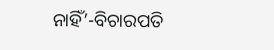ନାହିଁ’-ବିଚାରପତି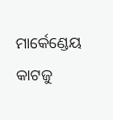ମାର୍କେଣ୍ଡେୟ କାଟଜୁ